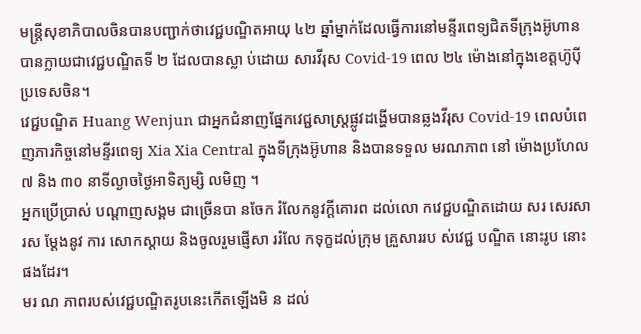មន្ត្រីសុខាភិបាលចិនបានបញ្ជាក់ថាវេជ្ជបណ្ឌិតអាយុ ៤២ ឆ្នាំម្នាក់ដែលធ្វើការនៅមន្ទីរពេទ្យជិតទីក្រុងអ៊ូហានបានក្លាយជាវេជ្ជបណ្ឌិតទី ២ ដែលបានស្លា ប់ដោយ សារវីរុស Covid-19 ពេល ២៤ ម៉ោងនៅក្នុងខេត្តហ៊ូប៉ី ប្រទេសចិន។
វេជ្ជបណ្ឌិត Huang Wenjun ជាអ្នកជំនាញផ្នែកវេជ្ជសាស្ត្រផ្លូវដង្ហើមបានឆ្លងវីរុស Covid-19 ពេលបំពេញភារកិច្ចនៅមន្ទីរពេទ្យ Xia Xia Central ក្នុងទីក្រុងអ៊ូហាន និងបានទទួល មរណភាព នៅ ម៉ោងប្រហែល ៧ និង ៣០ នាទីល្ងាចថ្ងៃអាទិត្យម្សិ លមិញ ។
អ្នកប្រើប្រាស់ បណ្តាញសង្គម ជាច្រើនបា នចែក រំលែកនូវក្ដីគោរព ដល់លោ កវេជ្ជបណ្ឌិតដោយ សរ សេរសារស ម្ដែងនូវ ការ សោកស្ដាយ និងចូលរួមផ្ញើសា ររំលែ កទុក្ខដល់ក្រុម គ្រួសាររប ស់វេជ្ជ បណ្ឌិត នោះរូប នោះផងដែរ។
មរ ណ ភាពរបស់វេជ្ជបណ្ឌិតរូបនេះកើតឡើងមិ ន ដល់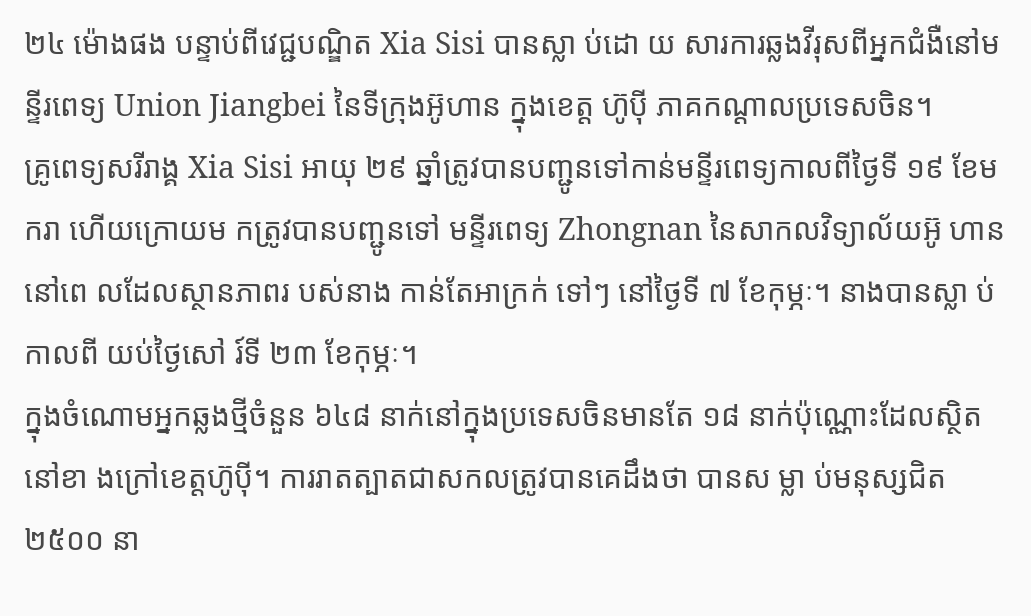២៤ ម៉ោងផង បន្ទាប់ពីវេជ្ជបណ្ឌិត Xia Sisi បានស្លា ប់ដោ យ សារការឆ្លងវីរុសពីអ្នកជំងឺនៅមន្ទីរពេទ្យ Union Jiangbei នៃទីក្រុងអ៊ូហាន ក្នុងខេត្ត ហ៊ូប៉ី ភាគកណ្តាលប្រទេសចិន។
គ្រូពេទ្យសរីរាង្គ Xia Sisi អាយុ ២៩ ឆ្នាំត្រូវបានបញ្ជូនទៅកាន់មន្ទីរពេទ្យកាលពីថ្ងៃទី ១៩ ខែមករា ហើយក្រោយម កត្រូវបានបញ្ជូនទៅ មន្ទីរពេទ្យ Zhongnan នៃសាកលវិទ្យាល័យអ៊ូ ហាននៅពេ លដែលស្ថានភាពរ បស់នាង កាន់តែអាក្រក់ ទៅៗ នៅថ្ងៃទី ៧ ខែកុម្ភៈ។ នាងបានស្លា ប់កាលពី យប់ថ្ងៃសៅ រ៍ទី ២៣ ខែកុម្ភៈ។
ក្នុងចំណោមអ្នកឆ្លងថ្មីចំនួន ៦៤៨ នាក់នៅក្នុងប្រទេសចិនមានតែ ១៨ នាក់ប៉ុណ្ណោះដែលស្ថិតនៅខា ងក្រៅខេត្តហ៊ូប៉ី។ ការរាតត្បាតជាសកលត្រូវបានគេដឹងថា បានស ម្លា ប់មនុស្សជិត ២៥០០ នា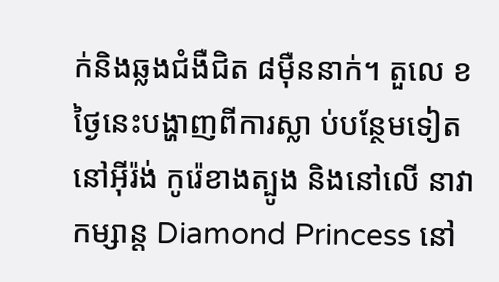ក់និងឆ្លងជំងឺជិត ៨ម៉ឺននាក់។ តួលេ ខថ្ងៃនេះបង្ហាញពីការស្លា ប់បន្ថែមទៀតនៅអ៊ីរ៉ង់ កូរ៉េខាងត្បូង និងនៅលើ នាវាកម្សាន្ត Diamond Princess នៅ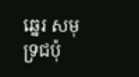ឆ្នេរ សមុទ្រជប៉ុ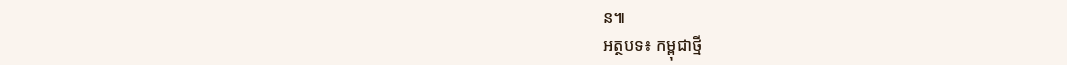ន៕
អត្ថបទ៖ កម្ពុជាថ្មី